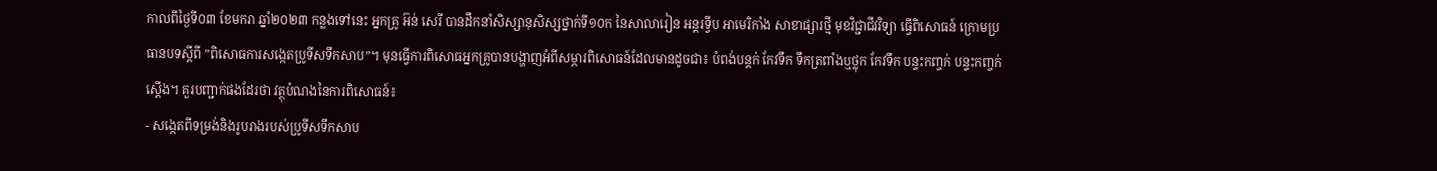កាលពីថ្ងៃទី០៣ ខែមករា ឆ្នាំ២០២៣ កន្លងទៅនេះ អ្នកគ្រូ អ៊ន់ សេរី បានដឹកនាំសិស្សានុសិស្សថ្នាក់ទី១០ក នៃសាលារៀន អន្តរទ្វីប អាមេរិកាំង សាខាផ្សារថ្មី មុខវិជ្ជាជីវវិទ្យា ធ្វើពិសោធន៍ ក្រោមប្រធានបទស្តីពី ”ពិសោធការសង្កេតប្រូទីសទឹកសាប”។ មុនធ្វើការពិសោធអ្នកគ្រូបានបង្ហាញអំពីសម្ភារពិសោធន៍ដែលមានដូចជា៖ បំពង់បន្តក់ កែវទឹក ទឹកត្រពាំងឬថ្លុក កែវទឹក បន្ទះកញ្ចក់ បន្ទះកញ្ចក់ស្តើង។ គួរបញ្ជាក់ផងដែរថា វត្ថុបំណងនៃការពិសោធន៍៖
- សង្កេតពីទម្រង់និងរូបរាងរបស់ប្រូទីសទឹកសាប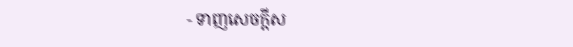- ទាញសេចក្តីស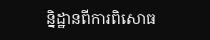និ្នដ្ឋានពីការពិសោធ